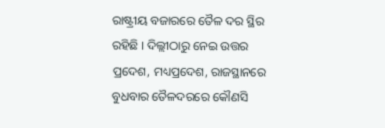ରାଷ୍ଟ୍ରୀୟ ବଜାରରେ ତୈଳ ଦର ସ୍ଥିର ରହିଛି । ଦିଲ୍ଲୀଠାରୁ ନେଇ ଉତ୍ତର ପ୍ରଦେଶ, ମଧ୍ୟପ୍ରଦେଶ, ରାଜସ୍ଥାନରେ ବୁଧବାର ତୈଳଦରରେ କୌଣସି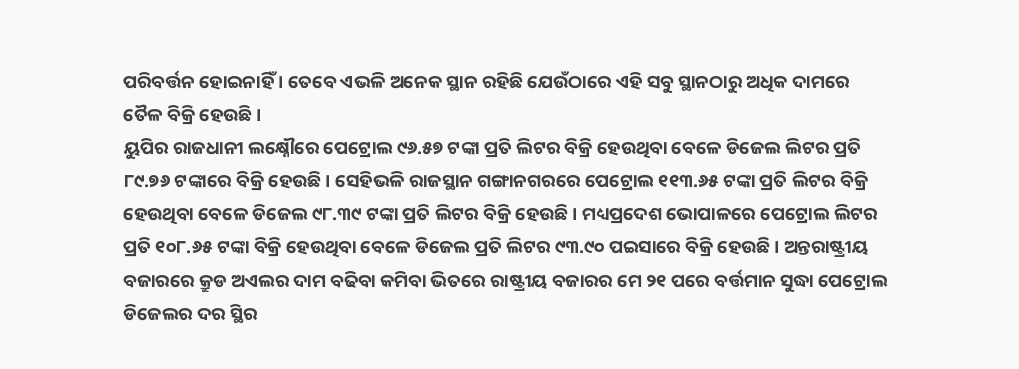ପରିବର୍ତ୍ତନ ହୋଇନାହିଁ । ତେବେ ଏଭଳି ଅନେକ ସ୍ଥାନ ରହିଛି ଯେଉଁଠାରେ ଏହି ସବୁ ସ୍ଥାନଠାରୁ ଅଧିକ ଦାମରେ ତୈଳ ବିକ୍ରି ହେଉଛି ।
ୟୁପିର ରାଜଧାନୀ ଲକ୍ଷ୍ନୌରେ ପେଟ୍ରୋଲ ୯୬.୫୭ ଟଙ୍କା ପ୍ରତି ଲିଟର ବିକ୍ରି ହେଉଥିବା ବେଳେ ଡିଜେଲ ଲିଟର ପ୍ରତି ୮୯.୭୬ ଟଙ୍କାରେ ବିକ୍ରି ହେଉଛି । ସେହିଭଳି ରାଜସ୍ଥାନ ଗଙ୍ଗାନଗରରେ ପେଟ୍ରୋଲ ୧୧୩.୬୫ ଟଙ୍କା ପ୍ରତି ଲିଟର ବିକ୍ରି ହେଉଥିବା ବେଳେ ଡିଜେଲ ୯୮.୩୯ ଟଙ୍କା ପ୍ରତି ଲିଟର ବିକ୍ରି ହେଉଛି । ମଧ୍ୟପ୍ରଦେଶ ଭୋପାଳରେ ପେଟ୍ରୋଲ ଲିଟର ପ୍ରତି ୧୦୮.୬୫ ଟଙ୍କା ବିକ୍ରି ହେଉଥିବା ବେଳେ ଡିଜେଲ ପ୍ରତି ଲିଟର ୯୩.୯୦ ପଇସାରେ ବିକ୍ରି ହେଉଛି । ଅନ୍ତରାଷ୍ଟ୍ରୀୟ ବଜାରରେ କ୍ରୁଡ ଅଏଲର ଦାମ ବଢିବା କମିବା ଭିତରେ ରାଷ୍ଟ୍ରୀୟ ବଜାରର ମେ ୨୧ ପରେ ବର୍ତ୍ତମାନ ସୁଦ୍ଧା ପେଟ୍ରୋଲ ଡିଜେଲର ଦର ସ୍ଥିର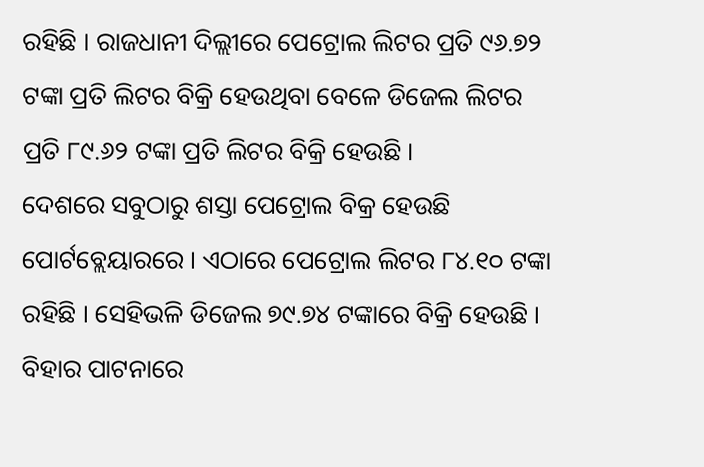ରହିଛି । ରାଜଧାନୀ ଦିଲ୍ଲୀରେ ପେଟ୍ରୋଲ ଲିଟର ପ୍ରତି ୯୬.୭୨ ଟଙ୍କା ପ୍ରତି ଲିଟର ବିକ୍ରି ହେଉଥିବା ବେଳେ ଡିଜେଲ ଲିଟର ପ୍ରତି ୮୯.୬୨ ଟଙ୍କା ପ୍ରତି ଲିଟର ବିକ୍ରି ହେଉଛି ।
ଦେଶରେ ସବୁଠାରୁ ଶସ୍ତା ପେଟ୍ରୋଲ ବିକ୍ର ହେଉଛି ପୋର୍ଟବ୍ଲେୟାରରେ । ଏଠାରେ ପେଟ୍ରୋଲ ଲିଟର ୮୪.୧୦ ଟଙ୍କା ରହିଛି । ସେହିଭଳି ଡିଜେଲ ୭୯.୭୪ ଟଙ୍କାରେ ବିକ୍ରି ହେଉଛି । ବିହାର ପାଟନାରେ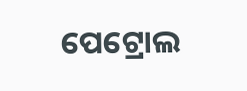ପେଟ୍ରୋଲ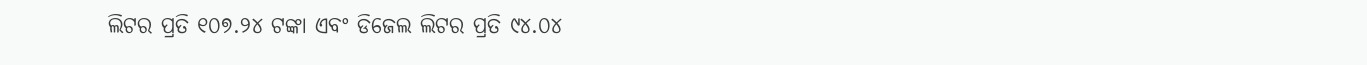ଲିଟର ପ୍ରତି ୧୦୭.୨୪ ଟଙ୍କା ଏବଂ ଡିଜେଲ ଲିଟର ପ୍ରତି ୯୪.୦୪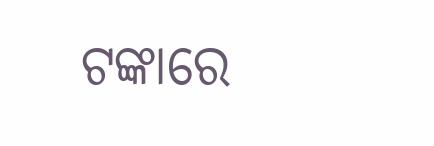ଟଙ୍କାରେ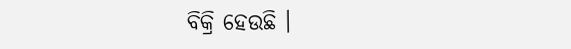ବିକ୍ରି ହେଉଛି ।